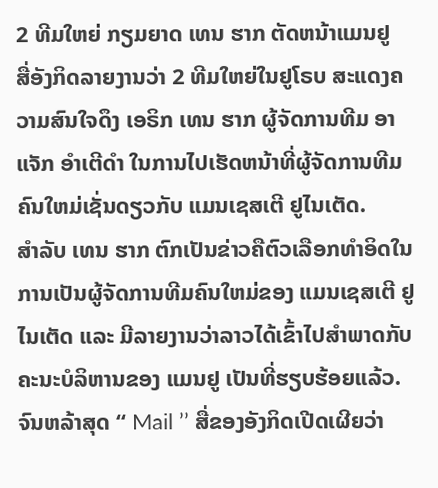2 ທີມໃຫຍ່ ກຽມຍາດ ເທນ ຮາກ ຕັດຫນ້າແມນຢູ
ສື່ອັງກິດລາຍງານວ່າ 2 ທີມໃຫຍ່ໃນຢູໂຣບ ສະແດງຄວາມສົນໃຈດຶງ ເອຣິກ ເທນ ຮາກ ຜູ້ຈັດການທີມ ອາແຈັກ ອຳເຕີດຳ ໃນການໄປເຮັດຫນ້າທີ່ຜູ້ຈັດການທີມຄົນໃຫມ່ເຊັ່ນດຽວກັບ ແມນເຊສເຕີ ຢູໄນເຕັດ.
ສຳລັບ ເທນ ຮາກ ຕົກເປັນຂ່າວຄືຕົວເລືອກທຳອິດໃນການເປັນຜູ້ຈັດການທີມຄົນໃຫມ່ຂອງ ແມນເຊສເຕີ ຢູໄນເຕັດ ແລະ ມີລາຍງານວ່າລາວໄດ້ເຂົ້າໄປສຳພາດກັບຄະນະບໍລິຫານຂອງ ແມນຢູ ເປັນທີ່ຮຽບຮ້ອຍແລ້ວ.
ຈົນຫລ້າສຸດ ‘‘ Mail ’’ ສື່ຂອງອັງກິດເປີດເຜີຍວ່າ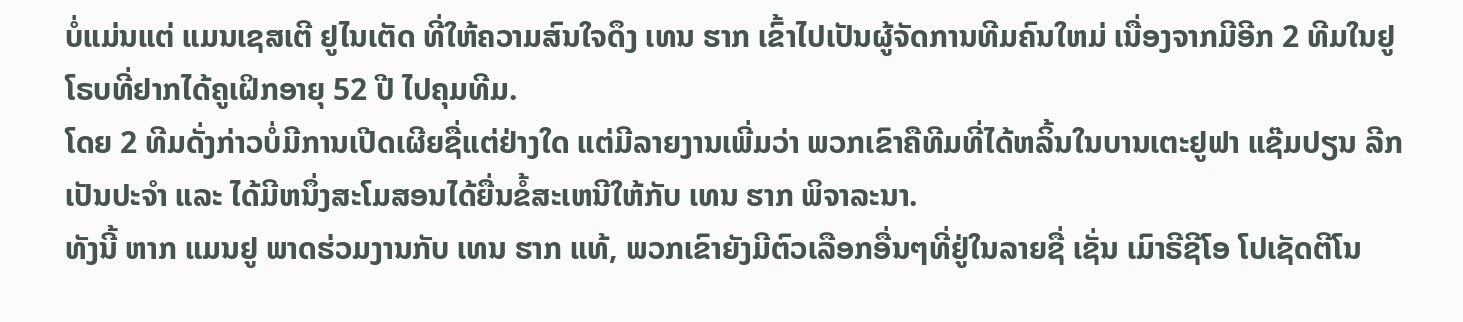ບໍ່ແມ່ນແຕ່ ແມນເຊສເຕີ ຢູໄນເຕັດ ທີ່ໃຫ້ຄວາມສົນໃຈດຶງ ເທນ ຮາກ ເຂົ້າໄປເປັນຜູ້ຈັດການທີມຄົນໃຫມ່ ເນື່ອງຈາກມີອີກ 2 ທີມໃນຢູໂຣບທີ່ຢາກໄດ້ຄູເຝິກອາຍຸ 52 ປີ ໄປຄຸມທີມ.
ໂດຍ 2 ທີມດັ່ງກ່າວບໍ່ມີການເປີດເຜີຍຊື່ແຕ່ຢ່າງໃດ ແຕ່ມີລາຍງານເພີ່ມວ່າ ພວກເຂົາຄືທີມທີ່ໄດ້ຫລິ້ນໃນບານເຕະຢູຟາ ແຊ໊ມປຽນ ລີກ ເປັນປະຈຳ ແລະ ໄດ້ມີຫນຶ່ງສະໂມສອນໄດ້ຍື່ນຂໍ້ສະເຫນີໃຫ້ກັບ ເທນ ຮາກ ພິຈາລະນາ.
ທັງນີ້ ຫາກ ແມນຢູ ພາດຮ່ວມງານກັບ ເທນ ຮາກ ແທ້, ພວກເຂົາຍັງມີຕົວເລືອກອື່ນໆທີ່ຢູ່ໃນລາຍຊື່ ເຊັ່ນ ເມົາຣີຊີໂອ ໂປເຊັດຕີໂນ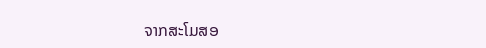ຈາກສະໂມສອ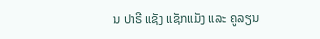ນ ປາຣີ ແຊັງ ແຊັກແມັງ ແລະ ຄູລຽນ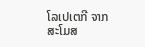ໂລເປເຕກີ ຈາກສະໂມສ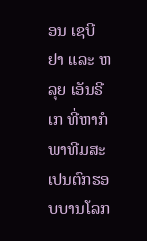ອນ ເຊບີຢາ ແລະ ຫລຸຍ ເອັນຣີເກ ທີ່ຫາກໍພາທີມສະເປນຕົກຮອບບານໂລກ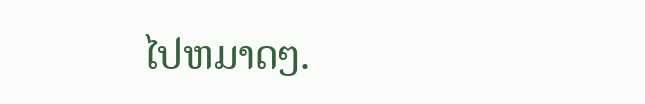ໄປຫມາດໆ.